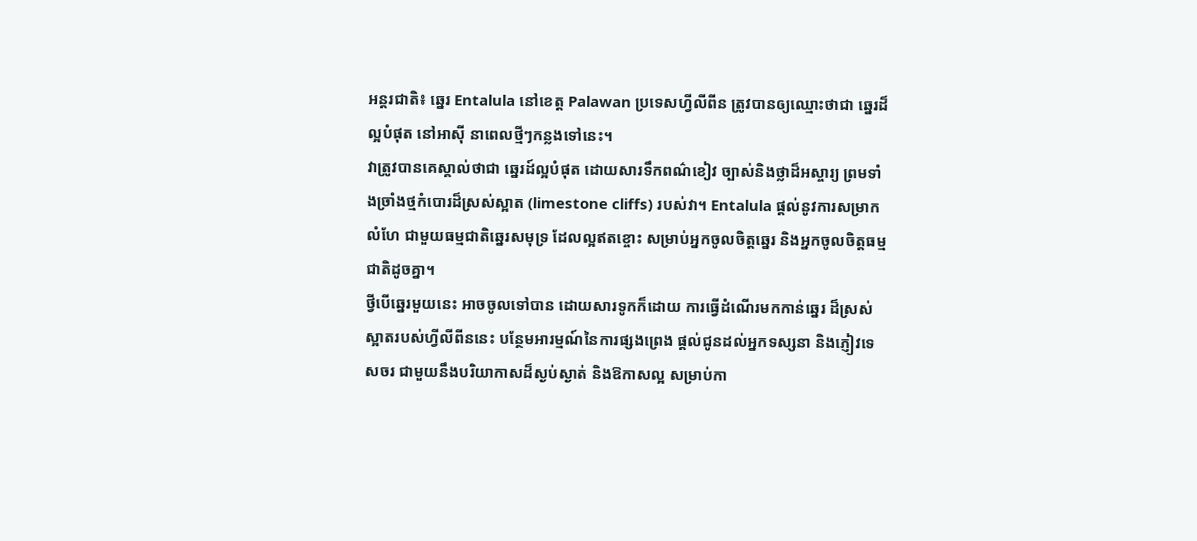អន្តរជាតិ៖ ឆ្នេរ Entalula នៅខេត្ត Palawan ប្រទេសហ្វីលីពីន ត្រូវបានឲ្យឈ្មោះថាជា ឆ្នេរដ៏ល្អបំផុត នៅអាស៊ី នាពេលថ្មីៗកន្លងទៅនេះ។
វាត្រូវបានគេស្គាល់ថាជា ឆ្នេរដ៍ល្អបំផុត ដោយសារទឹកពណ៌ខៀវ ច្បាស់និងថ្លាដ៏អស្ចារ្យ ព្រមទាំងច្រាំងថ្មកំបោរដ៏ស្រស់ស្អាត (limestone cliffs) របស់វា។ Entalula ផ្តល់នូវការសម្រាកលំហែ ជាមួយធម្មជាតិឆ្នេរសមុទ្រ ដែលល្អឥតខ្ចោះ សម្រាប់អ្នកចូលចិត្តឆ្នេរ និងអ្នកចូលចិត្តធម្មជាតិដូចគ្នា។
ថ្វីបើឆ្នេរមួយនេះ អាចចូលទៅបាន ដោយសារទូកក៏ដោយ ការធ្វើដំណើរមកកាន់ឆ្នេរ ដ៏ស្រស់ស្អាតរបស់ហ្វីលីពីននេះ បន្ថែមអារម្មណ៍នៃការផ្សងព្រេង ផ្តល់ជូនដល់អ្នកទស្សនា និងភ្ញៀវទេសចរ ជាមួយនឹងបរិយាកាសដ៏ស្ងប់ស្ងាត់ និងឱកាសល្អ សម្រាប់កា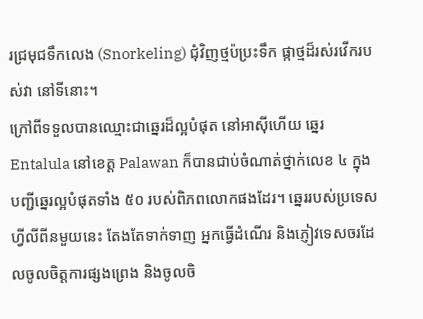រជ្រមុជទឹកលេង (Snorkeling) ជុំវិញថ្មប៉ប្រះទឹក ផ្កាថ្មដ៏រស់រវើករបស់វា នៅទីនោះ។
ក្រៅពីទទួលបានឈ្មោះជាឆ្នេរដ៏ល្អបំផុត នៅអាស៊ីហើយ ឆ្នេរ Entalula នៅខេត្ត Palawan ក៏បានជាប់ចំណាត់ថ្នាក់លេខ ៤ ក្នុងបញ្ជីឆ្នេរល្អបំផុតទាំង ៥០ របស់ពិភពលោកផងដែរ។ ឆ្នេររបស់ប្រទេសហ្វីលីពីនមួយនេះ តែងតែទាក់ទាញ អ្នកធ្វើដំណើរ និងភ្ញៀវទេសចរដែលចូលចិត្តការផ្សងព្រេង និងចូលចិ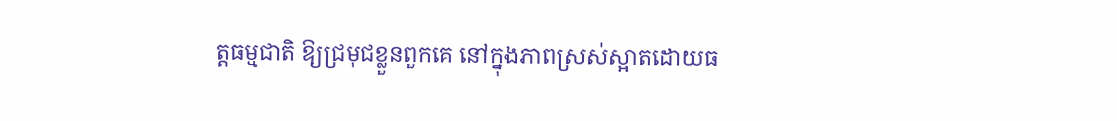ត្តធម្មជាតិ ឱ្យជ្រមុជខ្លួនពួកគេ នៅក្នុងភាពស្រស់ស្អាតដោយធ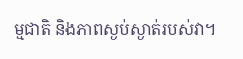ម្មជាតិ និងភាពស្ងប់ស្ងាត់របស់វា។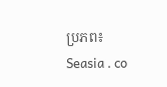ប្រភព៖ Seasia . co